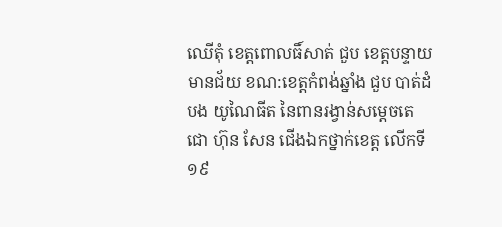ឈើតុំ ខេត្តពោលធិ៍សាត់ ជួប ខេត្តបន្ទាយមានជ័យ ខណ:ខេត្តកំពង់ឆ្នាំង ជួប បាត់ដំបង យូណៃធីត នៃពានរង្វាន់សម្តេចតេជោ ហ៊ុន សែន ជើងឯកថ្នាក់ខេត្ត លើកទី១៩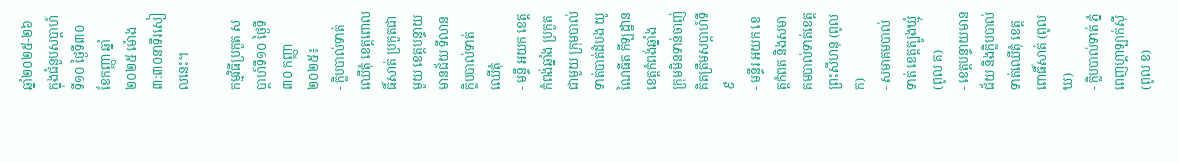ឆ្នាំ២០២៥-២៦ ក្នុងជំនួបសប្តាហ៍ទី១០ ថ្ងៃទី៣០ ខែកញ្ញា ឆ្នាំ២០២៥ ម៉ោង ៣:៣០នាទីរសៀលនេះ។

កម្មវិធីប្រកួត សប្ដាហ៍ទី១០ ថ្ងៃទី៣០ កញ្ញា ២០២៥៖
- ក្លិបបាល់ទាត់ឈើតុំ ខេត្តពោលធិ៍សាត់ ប្រកួតជាមួយ ខេត្តបន្ទាយមានជ័យ ទីលានក្លិបបាល់ទាត់ ឈើតុំ
- មន្ទី អយក ខេត្តកំពង់ឆ្នាំង ប្រកួតជាមួយ ក្រុមបាល់ទាត់បាត់ដំបង យូណៃធីត កីឡដ្ឋាន ខេត្តកំពង់ឆ្នាំង
ក្រុមមិនទាន់ចាញ់ គិតត្រឹមសប្តាហ៍ទី៩
- មន្ទីរ អយក ខេត្តកំពត និងសមាគមបាល់ទាត់ខេត្តព្រះសីហនុ (ពូល ក)
- សមាគមបាល់ទាត់ ខេត្តត្បូងឃ្មុំ (ពូល គ)
- ខេត្តបន្ទាយមានជ័យ និងក្លិបបាល់ទាត់ឈើតុំ ខេត្តពោធិ៍សាត់ (ពូល ឃ)
- ក្លិបបាល់ទាត់ ភ្នំពេញហ្គាឡាក់ស៊ី (ពូល ខ)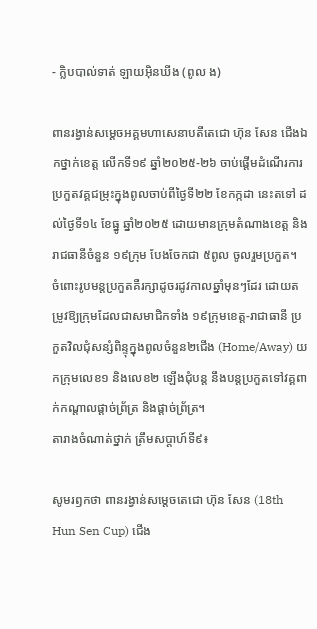- ក្លិបបាល់ទាត់ ឡាយអុិនឃីង (ពូល ង)

ពានរង្វាន់សម្តេចអគ្គមហាសេនាបតីតេជោ ហ៊ុន សែន ជើងឯកថ្នាក់ខេត្ត លើកទី១៩ ឆ្នាំ២០២៥-២៦ ចាប់ផ្តើមដំណើរការប្រកួតវគ្គជម្រុះក្នុងពូលចាប់ពីថ្ងៃទី២២ ខែកក្កដា នេះតទៅ ដល់ថ្ងៃទី១៤ ខែធ្នូ ឆ្នាំ២០២៥ ដោយមានក្រុមតំណាងខេត្ត និងរាជធានីចំនួន ១៩ក្រុម បែងចែកជា ៥ពូល ចូលរួមប្រកួត។
ចំពោះរូបមន្តប្រកួតគឺរក្សាដូចរដូវកាលឆ្នាំមុនៗដែរ ដោយតម្រូវឱ្យក្រុមដែលជាសមាជិកទាំង ១៩ក្រុមខេត្ត-រាជាធានី ប្រកួតវិលជុំសន្សំពិន្ទុក្នុងពូលចំនួន២ជើង (Home/Away) យកក្រុមលេខ១ និងលេខ២ ឡើងជុំបន្ត នឹងបន្តប្រកួតទៅវគ្គពាក់កណ្តាលផ្តាច់ព្រ័ត្រ និងផ្តាច់ព្រ័ត្រ។
តារាងចំណាត់ថ្នាក់ ត្រឹមសប្ដាហ៍ទី៩៖

សូមរឭកថា ពានរង្វាន់សម្តេចតេជោ ហ៊ុន សែន (18th Hun Sen Cup) ជើង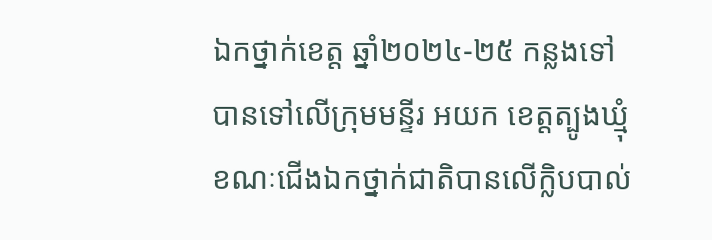ឯកថ្នាក់ខេត្ត ឆ្នាំ២០២៤-២៥ កន្លងទៅ បានទៅលើក្រុមមន្ទីរ អយក ខេត្តត្បូងឃ្មុំ ខណៈជើងឯកថ្នាក់ជាតិបានលើក្លិបបាល់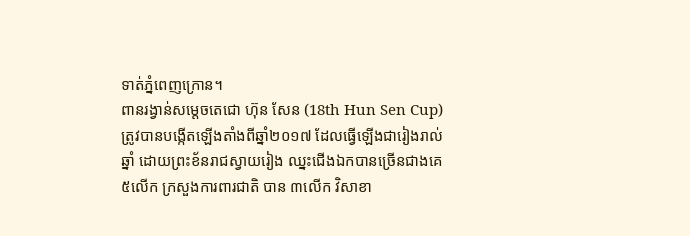ទាត់ភ្នំពេញក្រោន។
ពានរង្វាន់សម្តេចតេជោ ហ៊ុន សែន (18th Hun Sen Cup) ត្រូវបានបង្កើតឡើងតាំងពីឆ្នាំ២០១៧ ដែលធ្វើឡើងជារៀងរាល់ឆ្នាំ ដោយព្រះខ័នរាជស្វាយរៀង ឈ្នះជើងឯកបានច្រើនជាងគេ ៥លើក ក្រសួងការពារជាតិ បាន ៣លើក វិសាខា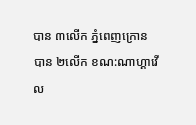បាន ៣លើក ភ្នំពេញក្រោន បាន ២លើក ខណ:ណាហ្គាវើល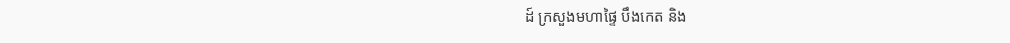ដ៍ ក្រសួងមហាផ្ទៃ បឹងកេត និង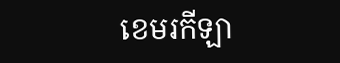ខេមរកីឡា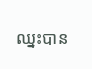ឈ្នះបាន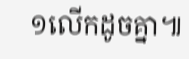១លើកដូចគ្នា៕